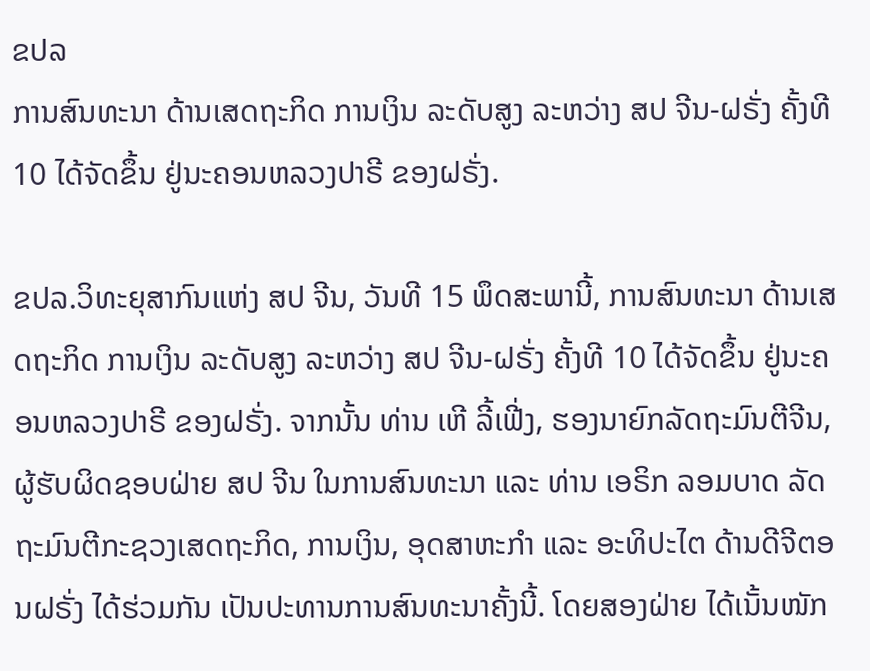ຂປລ
ການສົນທະນາ ດ້ານເສດຖະກິດ ການເງິນ ລະດັບສູງ ລະຫວ່າງ ສປ ຈີນ-ຝຣັ່ງ ຄັ້ງທີ 10 ໄດ້ຈັດຂຶ້ນ ຢູ່ນະຄອນຫລວງປາຣີ ຂອງຝຣັ່ງ.

ຂປລ.ວິທະຍຸສາກົນແຫ່ງ ສປ ຈີນ, ວັນທີ 15 ພຶດສະພານີ້, ການສົນທະນາ ດ້ານເສດຖະກິດ ການເງິນ ລະດັບສູງ ລະຫວ່າງ ສປ ຈີນ-ຝຣັ່ງ ຄັ້ງທີ 10 ໄດ້ຈັດຂຶ້ນ ຢູ່ນະຄອນຫລວງປາຣີ ຂອງຝຣັ່ງ. ຈາກນັ້ນ ທ່ານ ເຫີ ລີ້ເຟີ່ງ, ຮອງນາຍົກລັດຖະມົນຕີຈີນ, ຜູ້ຮັບຜິດຊອບຝ່າຍ ສປ ຈີນ ໃນການສົນທະນາ ແລະ ທ່ານ ເອຣິກ ລອມບາດ ລັດຖະມົນຕີກະຊວງເສດຖະກິດ, ການເງິນ, ອຸດສາຫະກຳ ແລະ ອະທິປະໄຕ ດ້ານດີຈີຕອນຝຣັ່ງ ໄດ້ຮ່ວມກັນ ເປັນປະທານການສົນທະນາຄັ້ງນີ້. ໂດຍສອງຝ່າຍ ໄດ້ເນັ້ນໜັກ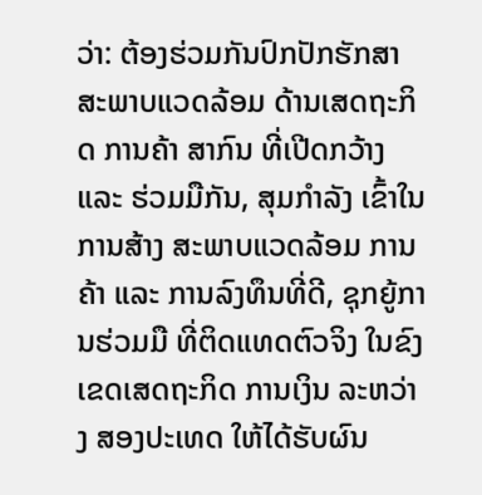ວ່າ: ຕ້ອງຮ່ວມກັນປົກປັກຮັກສາສະພາບແວດລ້ອມ ດ້ານເສດຖະກິດ ການຄ້າ ສາກົນ ທີ່ເປີດກວ້າງ ແລະ ຮ່ວມມືກັນ, ສຸມກຳລັງ ເຂົ້າໃນການສ້າງ ສະພາບແວດລ້ອມ ການຄ້າ ແລະ ການລົງທຶນທີ່ດີ, ຊຸກຍູ້ການຮ່ວມມື ທີ່ຕິດແທດຕົວຈິງ ໃນຂົງເຂດເສດຖະກິດ ການເງິນ ລະຫວ່າງ ສອງປະເທດ ໃຫ້ໄດ້ຮັບຜົນ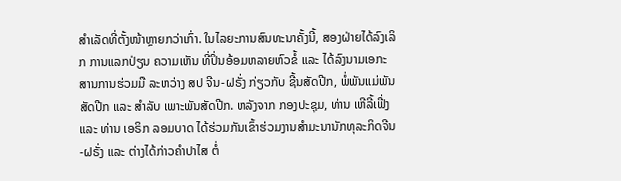ສຳເລັດທີ່ຕັ້ງໜ້າຫຼາຍກວ່າເກົ່າ. ໃນໄລຍະການສົນທະນາຄັ້ງນີ້, ສອງຝ່າຍໄດ້ລົງເລິກ ການແລກປ່ຽນ ຄວາມເຫັນ ທີ່ປິ່ນອ້ອມຫລາຍຫົວຂໍ້ ແລະ ໄດ້ລົງນາມເອກະສານການຮ່ວມມື ລະຫວ່າງ ສປ ຈີນ-ຝຣັ່ງ ກ່ຽວກັບ ຊີ້ນສັດປີກ, ພໍ່ພັນແມ່ພັນສັດປີກ ແລະ ສຳລັບ ເພາະພັນສັດປີກ. ຫລັງຈາກ ກອງປະຊຸມ, ທ່ານ ເຫີລີ້ເຟີ່ງ ແລະ ທ່ານ ເອຣິກ ລອມບາດ ໄດ້ຮ່ວມກັນເຂົ້າຮ່ວມງານສຳມະນານັກທຸລະກິດຈີນ-ຝຣັ່ງ ແລະ ຕ່າງໄດ້ກ່າວຄຳປາໄສ ຕໍ່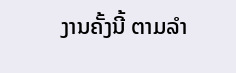ງານຄັ້ງນີ້ ຕາມລຳ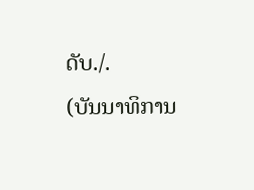ດັບ./.
(ບັນນາທິການ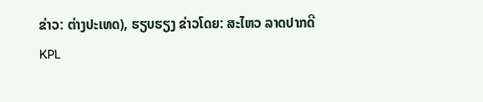ຂ່າວ: ຕ່າງປະເທດ), ຮຽບຮຽງ ຂ່າວໂດຍ: ສະໄຫວ ລາດປາກດີ
KPL